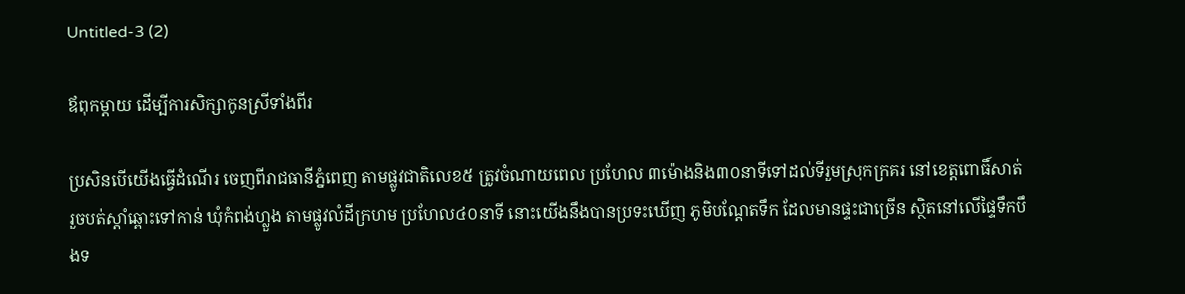Untitled-3 (2)

ឪពុកម្តាយ ដើម្បីការសិក្សាកូនស្រីទាំងពីរ

ប្រសិនបើយើងធ្វើដំណើរ ចេញពីរាជធានីភ្នំពេញ តាមផ្លូវជាតិលេខ៥ ត្រូវចំណាយពេល ប្រហែល ៣ម៉ោងនិង៣០នាទីទៅដល់ទីរួមស្រុកក្រគរ នៅខេត្តពោធិ៍សាត់ រួចបត់ស្តាំឆ្ពោះទៅកាន់ ឃុំកំពង់ហ្លួង តាមផ្លូវលំដីក្រហម ប្រហែល៤០នាទី នោះយើងនឹងបានប្រទះឃើញ ភូមិបណ្ដែតទឹក ដែលមានផ្ទះជាច្រើន ស្ថិតនៅលើផ្ទៃទឹកបឹងទ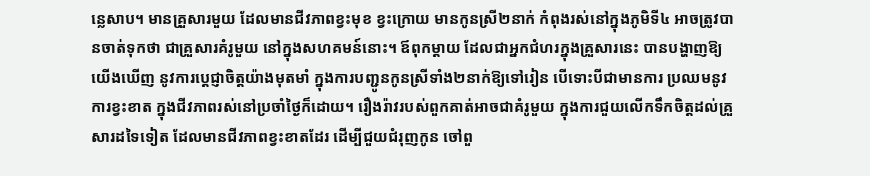ន្លេសាប។ មានគ្រួសារមួយ ដែលមានជីវភាពខ្វះមុខ ខ្វះក្រោយ មានកូនស្រី២នាក់ កំពុងរស់នៅក្នុងភូមិទី៤ អាចត្រូវបានចាត់ទុកថា ជាគ្រួសារគំរូមួយ នៅក្នុងសហគមន៍នោះ។ ឪពុកម្តាយ ដែលជាអ្នកជំហរក្នុងគ្រួសារនេះ បានបង្ហាញឱ្យយើងឃើញ នូវការប្តេជ្ញាចិត្តយ៉ាងមុតមាំ ក្នុងការបញ្ជូនកូនស្រីទាំង២នាក់ឱ្យទៅរៀន បើទោះបីជាមានការ ប្រឈមនូវការខ្វះខាត ក្នុងជីវភាពរស់នៅប្រចាំថ្ងៃក៏ដោយ។ រឿងរ៉ាវរបស់ពួកគាត់អាចជាគំរូមួយ ក្នុងការជួយលើកទឹកចិត្តដល់គ្រួសារដទៃទៀត ដែលមានជីវភាពខ្វះខាតដែរ ដើម្បីជួយជំរុញកូន ចៅពួ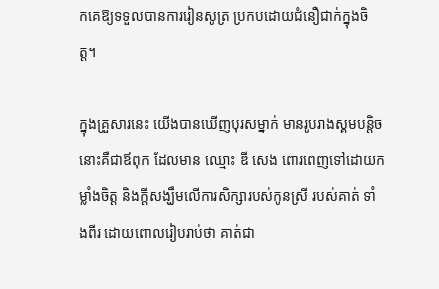កគេឱ្យទទួលបានការរៀនសូត្រ ប្រកបដោយជំនឿជាក់ក្នុងចិត្ត។

ក្នុងគ្រួសារនេះ យើងបានឃើញបុរសម្នាក់ មានរូបរាងស្គមបន្តិច នោះគឺជាឪពុក ដែលមាន ឈ្មោះ ឌី សេង ពោរពេញទៅដោយកម្លាំងចិត្ត និងក្តីសង្ឃឹមលើការសិក្សារបស់កូនស្រី របស់គាត់ ទាំងពីរ ដោយពោលរៀបរាប់ថា គាត់ជា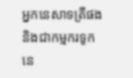អ្នកនេសាទត្រីផង និងជាកម្មករទូកនេ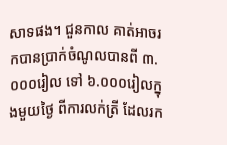សាទផង។ ជួនកាល គាត់អាចរកបានប្រាក់ចំណូលបានពី ៣.០០០រៀល ទៅ ៦.០០០រៀលក្នុងមួយថ្ងៃ ពីការលក់ត្រី ដែលរក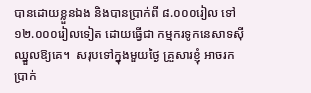បានដោយខ្លួនឯង និងបានប្រាក់ពី ៨.០០០រៀល ទៅ ១២.០០០រៀលទៀត ដោយធ្វើជា កម្មករទូកនេសាទស៊ីឈ្នួលឱ្យគេ។  សរុបទៅក្នុងមួយថ្ងៃ គ្រួសារខ្ញុំ អាចរកប្រាក់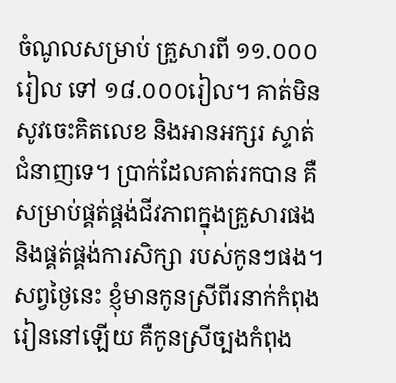ចំណូលសម្រាប់ គ្រួសារពី ១១.០០០រៀល ទៅ ១៨.០០០រៀល។ គាត់មិនសូវចេះគិតលេខ និងអានអក្សរ ស្ទាត់ ជំនាញទេ។ ប្រាក់ដែលគាត់រកបាន គឺសម្រាប់ផ្គត់ផ្គង់ជីវភាពក្នុងគ្រួសារផង និងផ្គត់ផ្គង់ការសិក្សា របស់កូនៗផង។ សព្វថ្ងៃនេះ ខ្ញុំមានកូនស្រីពីរនាក់កំពុងរៀននៅឡើយ គឺកូនស្រីច្បងកំពុង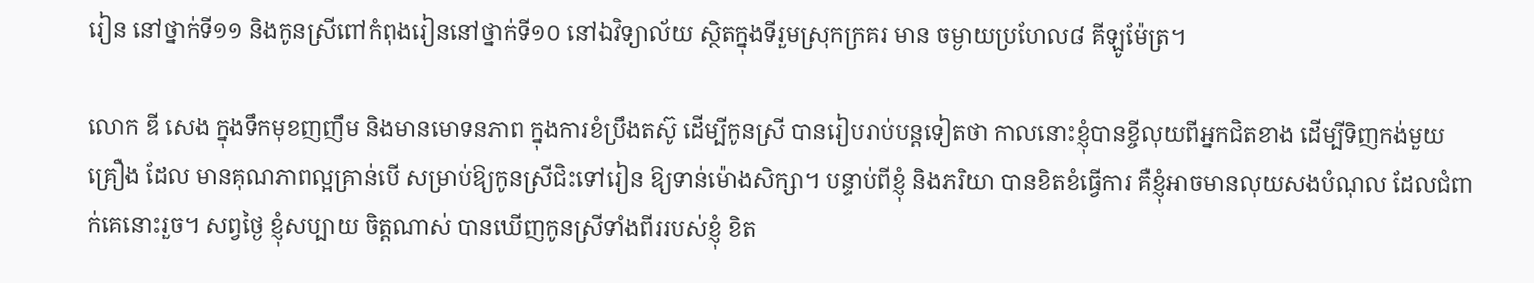រៀន នៅថ្នាក់ទី១១ និងកូនស្រីពៅកំពុងរៀននៅថ្នាក់ទី១០ នៅឯវិទ្យាល័យ ស្ថិតក្នុងទីរួមស្រុកក្រគរ មាន ចម្ងាយប្រហែល៨ គីឡូម៉ែត្រ។

លោក ឌី សេង ក្នុងទឹកមុខញញឹម និងមានមោទនភាព ក្នុងការខំប្រឹងតស៊ូ ដើម្បីកូនស្រី បានរៀបរាប់បន្តទៀតថា កាលនោះខ្ញុំបានខ្ចីលុយពីអ្នកជិតខាង ដើម្បីទិញកង់មួយគ្រឿង ដែល មានគុណភាពល្អគ្រាន់បើ សម្រាប់ឱ្យកូនស្រីជិះទៅរៀន ឱ្យទាន់ម៉ោងសិក្សា។ បន្ទាប់ពីខ្ញុំ និងភរិយា បានខិតខំធ្វើការ គឺខ្ញុំអាចមានលុយសងបំណុល ដែលជំពាក់គេនោះរួច។ សព្វថ្ងៃ ខ្ញុំសប្បាយ ចិត្តណាស់ បានឃើញកូនស្រីទាំងពីររបស់ខ្ញុំ ខិត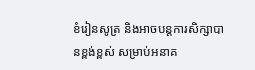ខំរៀនសូត្រ និងអាចបន្តការសិក្សាបានខ្ពង់ខ្ពស់ សម្រាប់អនាគ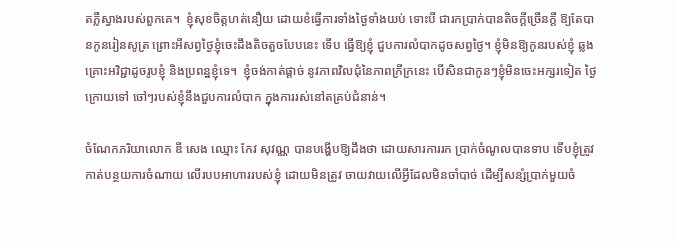តភ្លឺស្វាងរបស់ពួកគេ។  ខ្ញុំសុខចិត្តហត់នឿយ ដោយខំធ្វើការទាំងថ្ងៃទាំងយប់ ទោះបី ជារកប្រាក់បានតិចក្តីច្រើនក្តី ឱ្យតែបានកូនរៀនសូត្រ ព្រោះអីសព្វថ្ងៃខ្ញុំចេះដឹងតិចតួចបែបនេះ ទើប ធ្វើឱ្យខ្ញុំ ជួបការលំបាកដូចសព្វថ្ងៃ។ ខ្ញុំមិនឱ្យកូនរបស់ខ្ញុំ ឆ្លងគ្រោះអវិជ្ជាដូចរូបខ្ញុំ និងប្រពន្ឋខ្ញុំទេ។  ខ្ញុំចង់កាត់ផ្តាច់ នូវភាពវិលជុំនៃភាពក្រីក្រនេះ បើសិនជាកូនៗខ្ញុំមិនចេះអក្សរទៀត ថ្ងៃក្រោយទៅ ចៅៗរបស់ខ្ញុំនឹងជួបការលំបាក ក្នុងការរស់នៅតគ្រប់ជំនាន់។

ចំណែកភរិយាលោក ឌី សេង ឈ្មោះ កែវ សុវណ្ណ បានបង្ហើបឱ្យដឹងថា ដោយសារការរក ប្រាក់ចំណូលបានទាប ទើបខ្ញុំត្រូវកាត់បន្ថយការចំណាយ លើរបបអាហាររបស់ខ្ញុំ ដោយមិនត្រូវ ចាយវាយលើអ្វីដែលមិនចាំបាច់ ដើម្បីសន្សំប្រាក់មួយចំ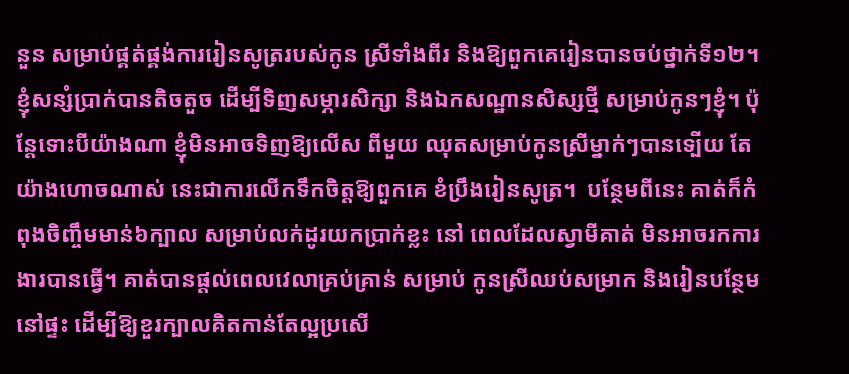នួន សម្រាប់ផ្គត់ផ្គង់ការរៀនសូត្ររបស់កូន ស្រីទាំងពីរ និងឱ្យពួកគេរៀនបានចប់ថ្នាក់ទី១២។ ខ្ញុំសន្សំប្រាក់បានតិចតួច ដើម្បីទិញសម្ភារសិក្សា និងឯកសណ្ឋានសិស្សថ្មី សម្រាប់កូនៗខ្ញុំ។ ប៉ុន្តែទោះបីយ៉ាងណា ខ្ញុំមិនអាចទិញឱ្យលើស ពីមួយ ឈុតសម្រាប់កូនស្រីម្នាក់ៗបានទ្បើយ តែយ៉ាងហោចណាស់ នេះជាការលើកទឹកចិត្តឱ្យពួកគេ ខំប្រឹងរៀនសូត្រ។  បន្ថែមពីនេះ គាត់ក៏កំពុងចិញ្ចឹមមាន់៦ក្បាល សម្រាប់លក់ដូរយកប្រាក់ខ្លះ នៅ ពេលដែលស្វាមីគាត់ មិនអាចរកការងារបានធ្វើ។ គាត់បានផ្តល់ពេលវេលាគ្រប់គ្រាន់ សម្រាប់ កូនស្រីឈប់សម្រាក និងរៀនបន្ថែមនៅផ្ទះ ដើម្បីឱ្យខួរក្បាលគិតកាន់តែល្អប្រសើ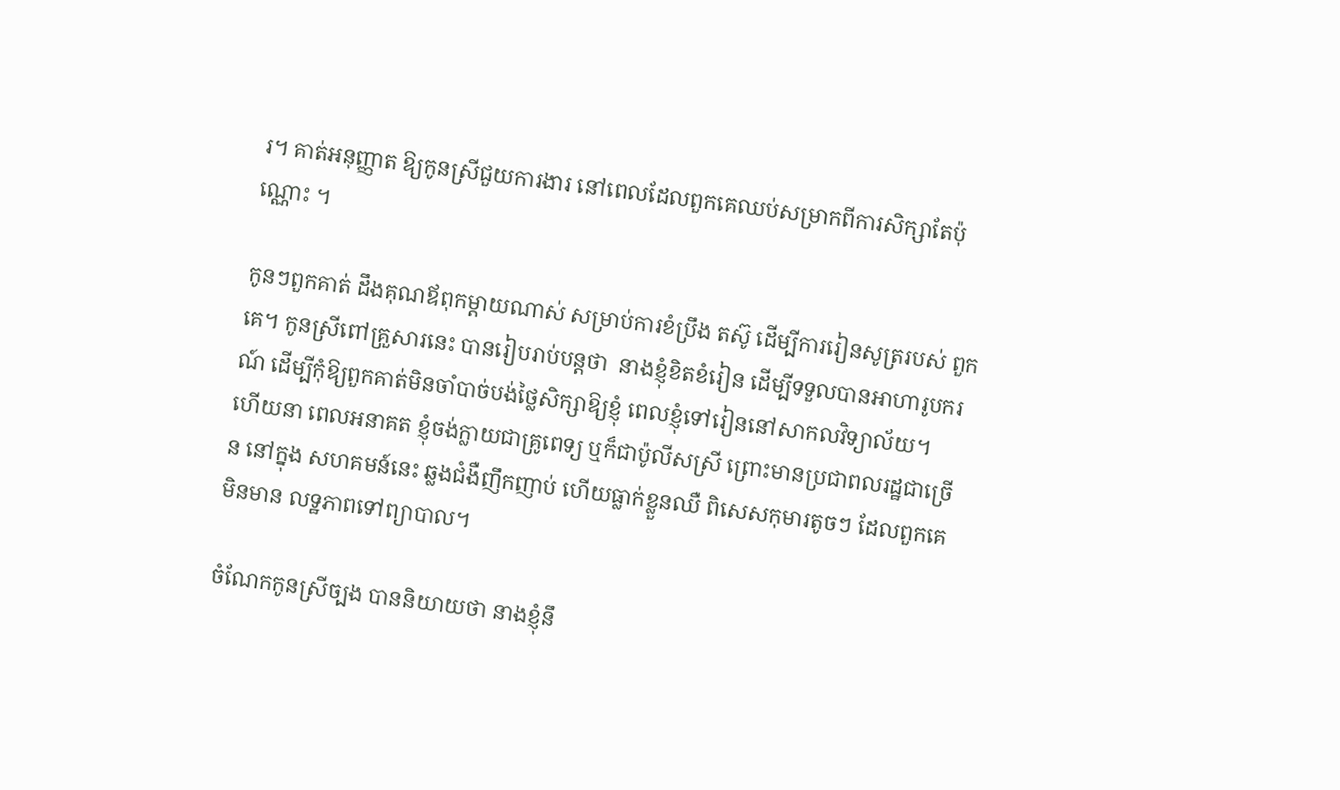រ។ គាត់អនុញ្ញាត ឱ្យកូនស្រីជួយការងារ នៅពេលដែលពួកគេឈប់សម្រាកពីការសិក្សាតែប៉ុណ្ណោះ ។

កូនៗពួកគាត់ ដឹងគុណឪពុកម្តាយណាស់ សម្រាប់ការខំប្រឹង តស៊ូ ដើម្បីការរៀនសូត្ររបស់ ពួកគេ។ កូនស្រីពៅគ្រួសារនេះ បានរៀបរាប់បន្តថា  នាងខ្ញុំខិតខំរៀន ដើម្បីទទួលបានអាហារូបករណ៍ ដើម្បីកុំឱ្យពួកគាត់មិនចាំបាច់បង់ថ្លៃសិក្សាឱ្យខ្ញុំ ពេលខ្ញុំទៅរៀននៅសាកលវិទ្យាល័យ។  ហើយនា ពេលអនាគត ខ្ញុំចង់ក្លាយជាគ្រូពេទ្យ ឬក៏ជាប៉ូលីសស្រី ព្រោះមានប្រជាពលរដ្ឋជាច្រើន នៅក្នុង សហគមន៍នេះ ឆ្លងជំងឺញឹកញាប់ ហើយធ្លាក់ខ្លួនឈឺ ពិសេសកុមារតូចៗ ដែលពួកគេមិនមាន លទ្ឋភាពទៅព្យាបាល។

ចំណែកកូនស្រីច្បង បាននិយាយថា នាងខ្ញុំនឹ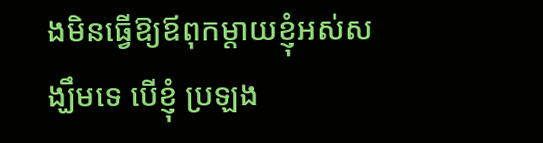ងមិនធ្វើឱ្យឪពុកម្តាយខ្ញុំអស់សង្ឃឹមទេ បើខ្ញុំ ប្រឡង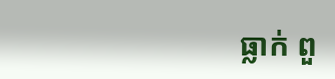ធ្លាក់ ពួ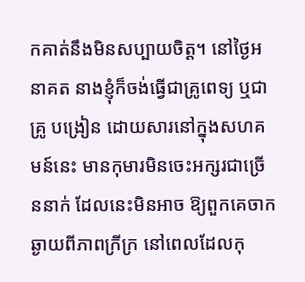កគាត់នឹងមិនសប្បាយចិត្ត។ នៅថ្ងៃអនាគត នាងខ្ញុំក៏ចង់ធ្វើជាគ្រូពេទ្យ ឬជាគ្រូ បង្រៀន ដោយសារនៅក្នុងសហគមន៍នេះ មានកុមារមិនចេះអក្សរជាច្រើននាក់ ដែលនេះមិនអាច ឱ្យពួកគេចាកឆ្ងាយពីភាពក្រីក្រ នៅពេលដែលកុ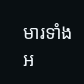មារទាំងអ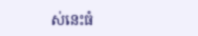ស់នេះធំ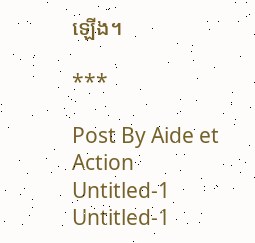ឡើង។

***

Post By Aide et Action
Untitled-1
Untitled-1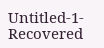Untitled-1-Recovered